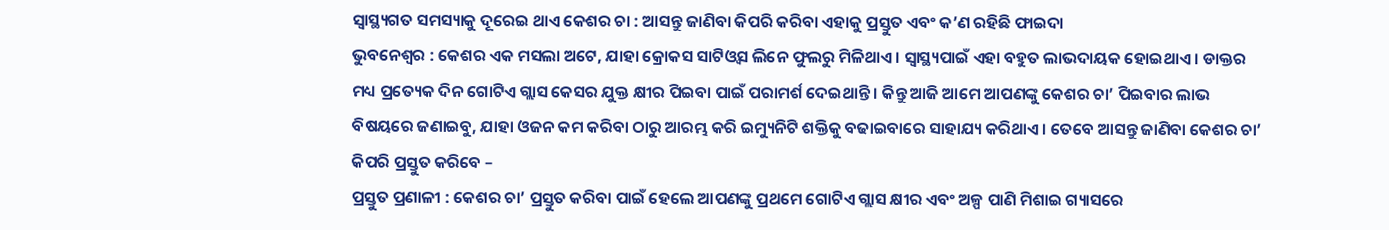ସ୍ୱାସ୍ଥ୍ୟଗତ ସମସ୍ୟାକୁ ଦୂରେଇ ଥାଏ କେଶର ଚା : ଆସନ୍ତୁ ଜାଣିବା କିପରି କରିବା ଏହାକୁ ପ୍ରସ୍ତୁତ ଏବଂ କ’ଣ ରହିଛି ଫାଇଦା
ଭୁବନେଶ୍ୱର : କେଶର ଏକ ମସଲା ଅଟେ, ଯାହା କ୍ରୋକସ ସାଟିଓ୍ଵସ ଲିନେ ଫୁଲରୁ ମିଳିଥାଏ । ସ୍ୱାସ୍ଥ୍ୟପାଇଁ ଏହା ବହୁତ ଲାଭଦାୟକ ହୋଇଥାଏ । ଡାକ୍ତର ମଧ୍ୟ ପ୍ରତ୍ୟେକ ଦିନ ଗୋଟିଏ ଗ୍ଲାସ କେସର ଯୁକ୍ତ କ୍ଷୀର ପିଇବା ପାଇଁ ପରାମର୍ଶ ଦେଇଥାନ୍ତି । କିନ୍ତୁ ଆଜି ଆମେ ଆପଣଙ୍କୁ କେଶର ଚା’ ପିଇବାର ଲାଭ ବିଷୟରେ ଜଣାଇବୁ, ଯାହା ଓଜନ କମ କରିବା ଠାରୁ ଆରମ୍ଭ କରି ଇମ୍ୟୁନିଟି ଶକ୍ତିକୁ ବଢାଇବାରେ ସାହାଯ୍ୟ କରିଥାଏ । ତେବେ ଆସନ୍ତୁ ଜାଣିବା କେଶର ଚା’ କିପରି ପ୍ରସ୍ତୁତ କରିବେ –
ପ୍ରସ୍ତୁତ ପ୍ରଣାଳୀ : କେଶର ଚା’ ପ୍ରସ୍ତୁତ କରିବା ପାଇଁ ହେଲେ ଆପଣଙ୍କୁ ପ୍ରଥମେ ଗୋଟିଏ ଗ୍ଲାସ କ୍ଷୀର ଏବଂ ଅଳ୍ପ ପାଣି ମିଶାଇ ଗ୍ୟାସରେ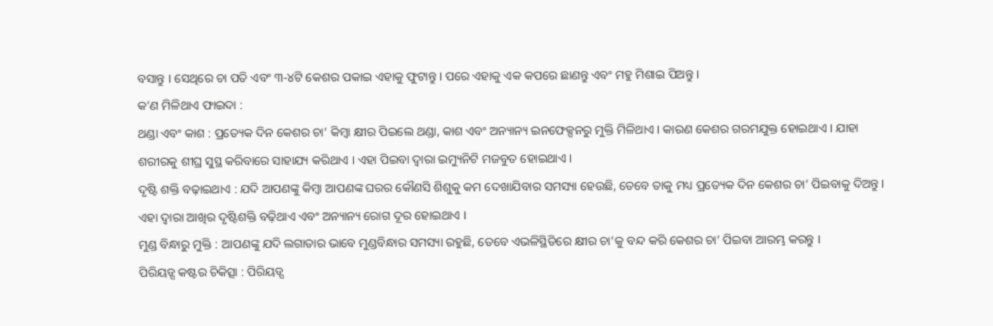ବସାନ୍ତୁ । ସେଥିରେ ଚା ପତି ଏବଂ ୩-୪ଟି କେଶର ପକାଇ ଏହାକୁ ଫୁଟାନ୍ତୁ । ପରେ ଏହାକୁ ଏକ କପରେ ଛାଣନ୍ତୁ ଏବଂ ମହୁ ମିଶାଇ ପିଅନ୍ତୁ ।
କ’ଣ ମିଳିଥାଏ ଫାଇଦା :
ଥଣ୍ଡା ଏବଂ କାଶ : ପ୍ରତ୍ୟେକ ଦିନ କେଶର ଚା’ କିମ୍ବା କ୍ଷୀର ପିଇଲେ ଥଣ୍ଡା, କାଶ ଏବଂ ଅନ୍ୟାନ୍ୟ ଇନଫେକ୍ସନରୁ ମୁକ୍ତି ମିଳିଥାଏ । କାରଣ କେଶର ଗରମଯୁକ୍ତ ହୋଇଥାଏ । ଯାହା ଶରୀରକୁ ଶୀଘ୍ର ସୁସ୍ଥ କରିବାରେ ସାହାଯ୍ୟ କରିଥାଏ । ଏହା ପିଇବା ଦ୍ୱାରା ଇମ୍ୟୁନିଟି ମଜବୁତ ହୋଇଥାଏ ।
ଦୃଷ୍ଟି ଶକ୍ତି ବଢ଼ାଇଥାଏ : ଯଦି ଆପଣଙ୍କୁ କିମ୍ବା ଆପଣଙ୍କ ଘରର କୌଣସି ଶିଶୁକୁ କମ ଦେଖାଯିବାର ସମସ୍ୟା ହେଉଛି, ତେବେ ତାକୁ ମଧ୍ୟ ପ୍ରତ୍ୟେକ ଦିନ କେଶର ଚା’ ପିଇବାକୁ ଦିଅନ୍ତୁ । ଏହା ଦ୍ୱାରା ଆଖିର ଦୃଷ୍ଟିଶକ୍ତି ବଢ଼ିଥାଏ ଏବଂ ଅନ୍ୟାନ୍ୟ ରୋଗ ଦୂର ହୋଇଥାଏ ।
ମୁଣ୍ଡ ବିନ୍ଧାରୁ ମୁକ୍ତି : ଆପଣଙ୍କୁ ଯଦି ଲଗାତାର ଭାବେ ମୁଣ୍ଡବିନ୍ଧାର ସମସ୍ୟା ରହୁଛି, ତେବେ ଏଭଳିସ୍ଥିତିରେ କ୍ଷୀର ଚା’କୁ ବନ୍ଦ କରି କେଶର ଚା’ ପିଇବା ଆରମ୍ଭ କରନ୍ତୁ ।
ପିରିୟଡ୍ସ କଷ୍ଟର ଚିକିତ୍ସା : ପିରିୟଡ୍ସ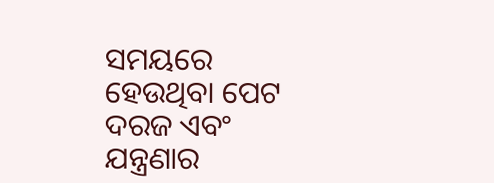ସମୟରେ ହେଉଥିବା ପେଟ ଦରଜ ଏବଂ ଯନ୍ତ୍ରଣାର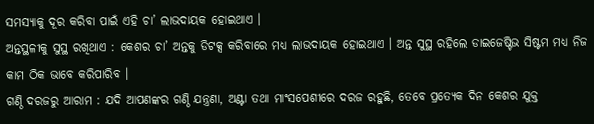ସମସ୍ୟାକୁ ଦୂର କରିବା ପାଇଁ ଏହି ଚା’ ଲାଭଦାୟକ ହୋଇଥାଏ ।
ଅନ୍ତସ୍ଥଳୀକୁ ସୁସ୍ଥ ରଖିଥାଏ : କେଶର ଚା’ ଅନ୍ତକୁ ଡିଟକ୍ସ କରିବାରେ ମଧ୍ୟ ଲାଭଦାୟକ ହୋଇଥାଏ । ଅନ୍ତ ସୁସ୍ଥ ରହିଲେ ଡାଇଜେଷ୍ଟିଭ ସିଷ୍ଟମ ମଧ୍ୟ ନିଜ କାମ ଠିକ ଭାବେ କରିପାରିବ ।
ଗଣ୍ଠି ଦରଜରୁ ଆରାମ : ଯଦି ଆପଣଙ୍କର ଗଣ୍ଠି ଯନ୍ତ୍ରଣା, ଅଣ୍ଟା ତଥା ମାଂସପେଶୀରେ ଦରଜ ରହୁଛି, ତେବେ ପ୍ରତ୍ୟେକ ଦିନ କେଶର ଯୁକ୍ତ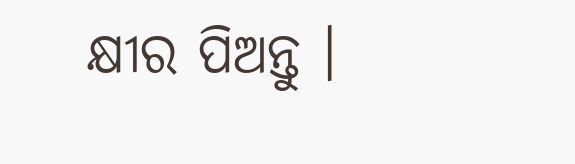କ୍ଷୀର ପିଅନ୍ତୁ ।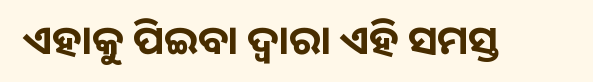ଏହାକୁ ପିଇବା ଦ୍ୱାରା ଏହି ସମସ୍ତ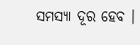ସମସ୍ୟା ଦୂର ହେବ ।